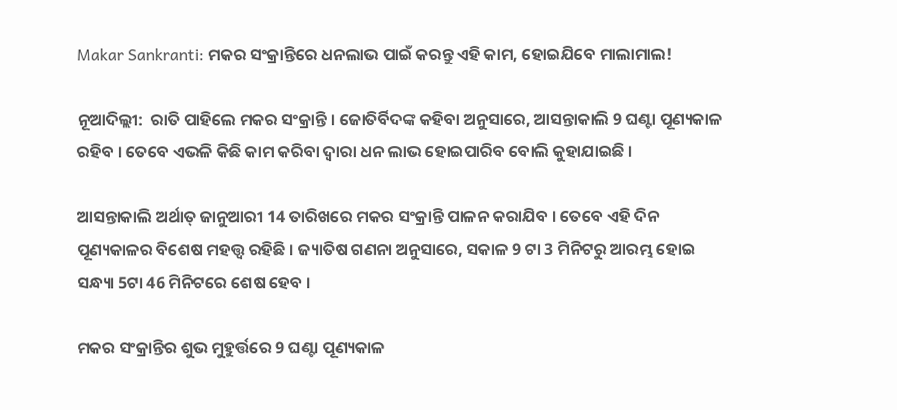Makar Sankranti: ମକର ସଂକ୍ରାନ୍ତିରେ ଧନଲାଭ ପାଇଁ କରନ୍ତୁ ଏହି କାମ, ହୋଇଯିବେ ମାଲାମାଲ!

ନୂଆଦିଲ୍ଲୀ:  ରାତି ପାହିଲେ ମକର ସଂକ୍ରାନ୍ତି । ଜୋତିର୍ବିଦଙ୍କ କହିବା ଅନୁସାରେ, ଆସନ୍ତାକାଲି 9 ଘଣ୍ଟା ପୂଣ୍ୟକାଳ ରହିବ । ତେବେ ଏଭଳି କିଛି କାମ କରିବା ଦ୍ବାରା ଧନ ଲାଭ ହୋଇପାରିବ ବୋଲି କୁହାଯାଇଛି ।

ଆସନ୍ତାକାଲି ଅର୍ଥାତ୍ ଜାନୁଆରୀ 14 ତାରିଖରେ ମକର ସଂକ୍ରାନ୍ତି ପାଳନ କରାଯିବ । ତେବେ ଏହି ଦିନ ପୂଣ୍ୟକାଳର ବିଶେଷ ମହତ୍ତ୍ବ ରହିଛି । ଜ୍ୟାତିଷ ଗଣନା ଅନୁସାରେ, ସକାଳ 9 ଟା 3 ମିନିଟରୁ ଆରମ୍ଭ ହୋଇ ସନ୍ଧ୍ୟା 5ଟା 46 ମିନିଟରେ ଶେଷ ହେବ ।

ମକର ସଂକ୍ରାନ୍ତିର ଶୁଭ ମୁହୁର୍ତ୍ତରେ 9 ଘଣ୍ଟା ପୂଣ୍ୟକାଳ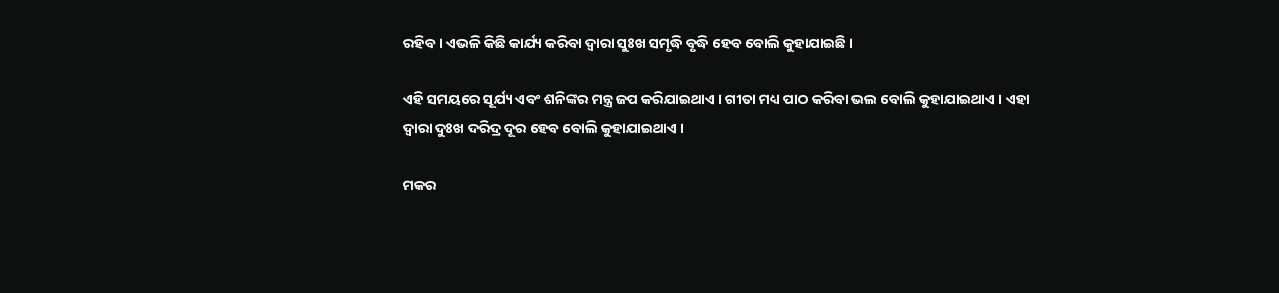ରହିବ । ଏଭଳି କିଛି କାର୍ଯ୍ୟ କରିବା ଦ୍ବାରା ସୁଃଖ ସମୃଦ୍ଧି ବୃଦ୍ଧି ହେବ ବୋଲି କୁହାଯାଇଛି ।

ଏହି ସମୟରେ ସୂର୍ଯ୍ୟ ଏବଂ ଶନିଙ୍କର ମନ୍ତ୍ର ଜପ କରିଯାଇଥାଏ । ଗୀତା ମଧ୍ୟ ପାଠ କରିବା ଭଲ ବୋଲି କୁହାଯାଇଥାଏ । ଏହା ଦ୍ବାରା ଦୁଃଖ ଦରିଦ୍ର ଦୂର ହେବ ବୋଲି କୁହାଯାଇଥାଏ ।

ମକର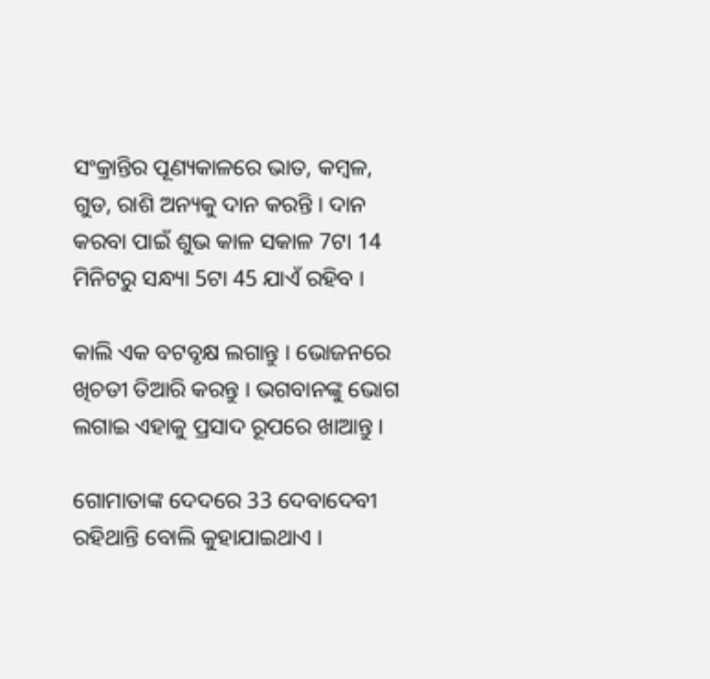ସଂକ୍ରାନ୍ତିର ପୂଣ୍ୟକାଳରେ ଭାତ, କମ୍ବଳ, ଗୁଡ, ରାଶି ଅନ୍ୟକୁ ଦାନ କରନ୍ତି । ଦାନ କରବା ପାଇଁ ଶୁଭ କାଳ ସକାଳ 7ଟା 14 ମିନିଟରୁ ସନ୍ଧ୍ୟା 5ଟା 45 ଯାଏଁ ରହିବ ।

କାଲି ଏକ ବଟବୃକ୍ଷ ଲଗାନ୍ତୁ । ଭୋଜନରେ ଖିଚଡୀ ତିଆରି କରନ୍ତୁ । ଭଗବାନଙ୍କୁ ଭୋଗ ଲଗାଇ ଏହାକୁ ପ୍ରସାଦ ରୂପରେ ଖାଆନ୍ତୁ ।

ଗୋମାତାଙ୍କ ଦେଦରେ 33 ଦେବାଦେବୀ ରହିଥାନ୍ତି ବୋଲି କୁହାଯାଇଥାଏ ।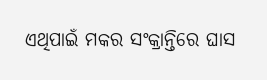ଏଥିପାଇଁ ମକର ସଂକ୍ରାନ୍ତିରେ ଘାସ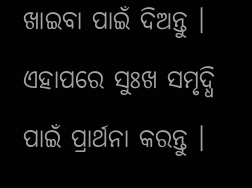ଖାଇବା ପାଇଁ ଦିଅନ୍ତୁ । ଏହାପରେ ସୁଃଖ ସମୃଦ୍ଧି ପାଇଁ ପ୍ରାର୍ଥନା କରନ୍ତୁ ।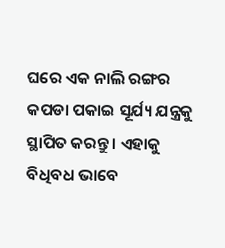ଘରେ ଏକ ନାଲି ରଙ୍ଗର କପଡା ପକାଇ ସୂର୍ଯ୍ୟ ଯନ୍ତ୍ରକୁ ସ୍ଥାପିତ କରନ୍ତୁ । ଏହାକୁ ବିଧିବଧ ଭାବେ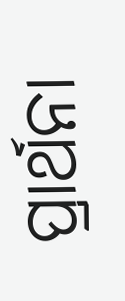ପ୍ରାର୍ଥନା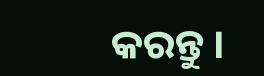କରନ୍ତୁ ।